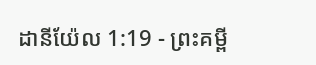ដានីយ៉ែល 1:19 - ព្រះគម្ពី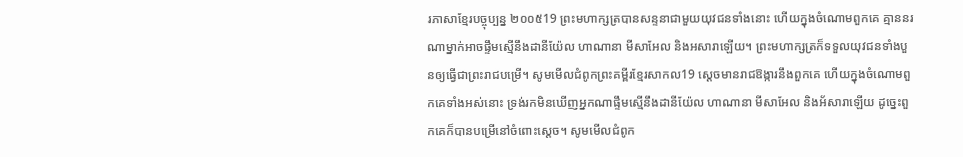រភាសាខ្មែរបច្ចុប្បន្ន ២០០៥19 ព្រះមហាក្សត្របានសន្ទនាជាមួយយុវជនទាំងនោះ ហើយក្នុងចំណោមពួកគេ គ្មាននរណាម្នាក់អាចផ្ទឹមស្មើនឹងដានីយ៉ែល ហាណានា មីសាអែល និងអសារាឡើយ។ ព្រះមហាក្សត្រក៏ទទួលយុវជនទាំងបួនឲ្យធ្វើជាព្រះរាជបម្រើ។ សូមមើលជំពូកព្រះគម្ពីរខ្មែរសាកល19 ស្ដេចមានរាជឱង្ការនឹងពួកគេ ហើយក្នុងចំណោមពួកគេទាំងអស់នោះ ទ្រង់រកមិនឃើញអ្នកណាផ្ទឹមស្មើនឹងដានីយ៉ែល ហាណានា មីសាអែល និងអ័សារាឡើយ ដូច្នេះពួកគេក៏បានបម្រើនៅចំពោះស្ដេច។ សូមមើលជំពូក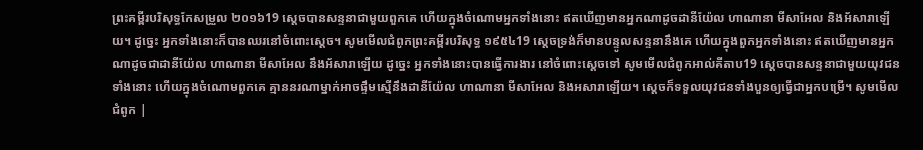ព្រះគម្ពីរបរិសុទ្ធកែសម្រួល ២០១៦19 ស្ដេចបានសន្ទនាជាមួយពួកគេ ហើយក្នុងចំណោមអ្នកទាំងនោះ ឥតឃើញមានអ្នកណាដូចដានីយ៉ែល ហាណានា មីសាអែល និងអ័សារាឡើយ។ ដូច្នេះ អ្នកទាំងនោះក៏បានឈរនៅចំពោះស្តេច។ សូមមើលជំពូកព្រះគម្ពីរបរិសុទ្ធ ១៩៥៤19 ស្តេចទ្រង់ក៏មានបន្ទូលសន្ទនានឹងគេ ហើយក្នុងពួកអ្នកទាំងនោះ ឥតឃើញមានអ្នកណាដូចជាដានីយ៉ែល ហាណានា មីសាអែល នឹងអ័សារាឡើយ ដូច្នេះ អ្នកទាំងនោះបានធ្វើការងារ នៅចំពោះស្តេចទៅ សូមមើលជំពូកអាល់គីតាប19 ស្តេចបានសន្ទនាជាមួយយុវជនទាំងនោះ ហើយក្នុងចំណោមពួកគេ គ្មាននរណាម្នាក់អាចផ្ទឹមស្មើនឹងដានីយ៉ែល ហាណានា មីសាអែល និងអសារាឡើយ។ ស្តេចក៏ទទួលយុវជនទាំងបួនឲ្យធ្វើជាអ្នកបម្រើ។ សូមមើលជំពូក |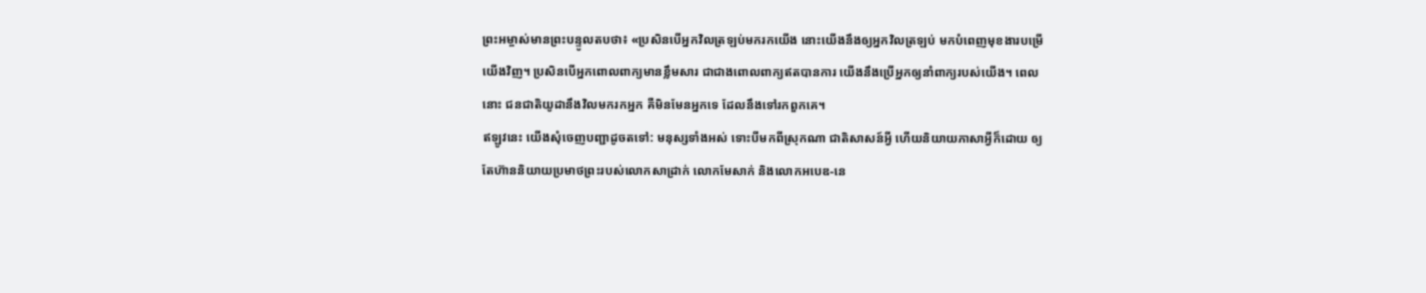ព្រះអម្ចាស់មានព្រះបន្ទូលតបថា៖ «ប្រសិនបើអ្នកវិលត្រឡប់មករកយើង នោះយើងនឹងឲ្យអ្នកវិលត្រឡប់ មកបំពេញមុខងារបម្រើយើងវិញ។ ប្រសិនបើអ្នកពោលពាក្យមានខ្លឹមសារ ជាជាងពោលពាក្យឥតបានការ យើងនឹងប្រើអ្នកឲ្យនាំពាក្យរបស់យើង។ ពេលនោះ ជនជាតិយូដានឹងវិលមករកអ្នក គឺមិនមែនអ្នកទេ ដែលនឹងទៅរកពួកគេ។
ឥឡូវនេះ យើងសុំចេញបញ្ជាដូចតទៅ: មនុស្សទាំងអស់ ទោះបីមកពីស្រុកណា ជាតិសាសន៍អ្វី ហើយនិយាយភាសាអ្វីក៏ដោយ ឲ្យតែហ៊ាននិយាយប្រមាថព្រះរបស់លោកសាដ្រាក់ លោកមែសាក់ និងលោកអបេឌ-នេ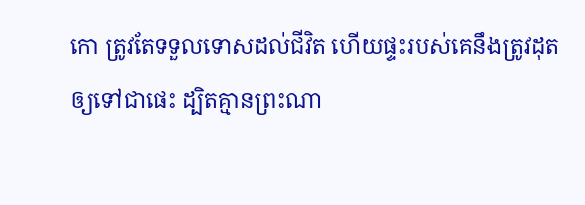កោ ត្រូវតែទទួលទោសដល់ជីវិត ហើយផ្ទះរបស់គេនឹងត្រូវដុតឲ្យទៅជាផេះ ដ្បិតគ្មានព្រះណា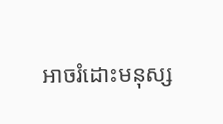អាចរំដោះមនុស្ស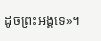ដូចព្រះអង្គទេ»។